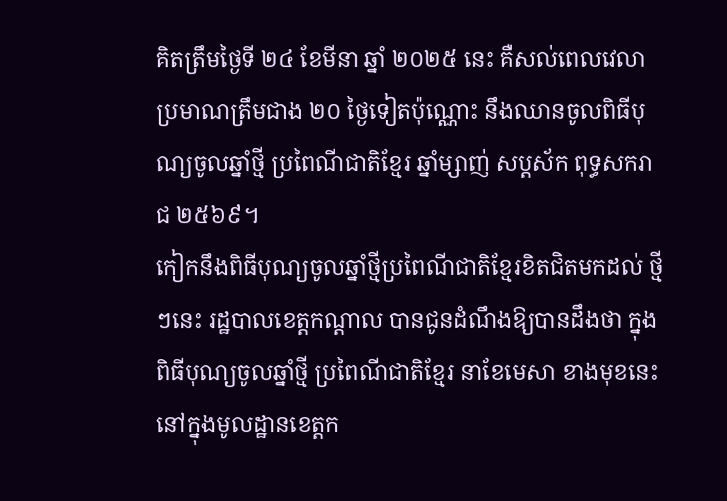គិតត្រឹមថ្ងៃទី ២៤ ខែមីនា ឆ្នាំ ២០២៥ នេះ គឺសល់ពេលវេលាប្រមាណត្រឹមជាង ២០ ថ្ងៃទៀតប៉ុណ្ណោះ នឹងឈានចូលពិធីបុណ្យចូលឆ្នាំថ្មី ប្រពៃណីជាតិខ្មែរ ឆ្នាំម្សាញ់ សប្តស័ក ពុទ្ធសករាជ ២៥៦៩។
កៀកនឹងពិធីបុណ្យចូលឆ្នាំថ្មីប្រពៃណីជាតិខ្មែរខិតជិតមកដល់ ថ្មីៗនេះ រដ្ឋបាលខេត្តកណ្ដាល បានជូនដំណឹងឱ្យបានដឹងថា ក្នុងពិធីបុណ្យចូលឆ្នាំថ្មី ប្រពៃណីជាតិខ្មែរ នាខែមេសា ខាងមុខនេះ នៅក្នុងមូលដ្ឋានខេត្តក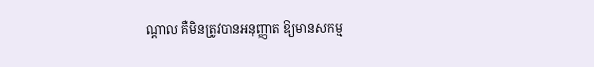ណ្ដាល គឺមិនត្រូវបានអនុញ្ញាត ឱ្យមានសកម្ម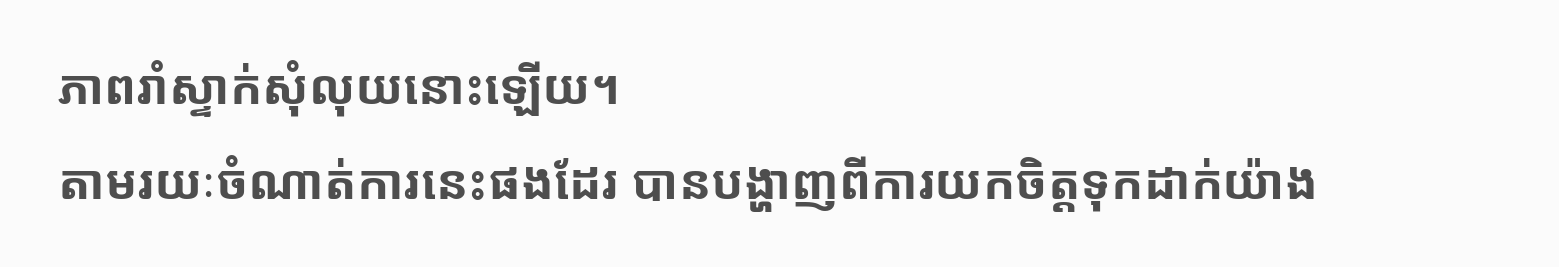ភាពរាំស្ទាក់សុំលុយនោះឡើយ។
តាមរយៈចំណាត់ការនេះផងដែរ បានបង្ហាញពីការយកចិត្តទុកដាក់យ៉ាង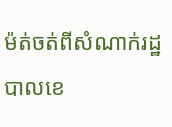ម៉ត់ចត់ពីសំណាក់រដ្ឋបាលខេ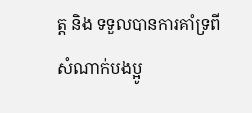ត្ត និង ទទួលបានការគាំទ្រពីសំណាក់បងប្អូ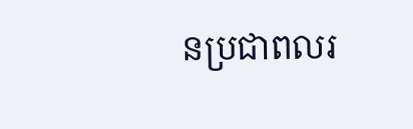នប្រជាពលរ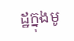ដ្ឋក្នុងមូ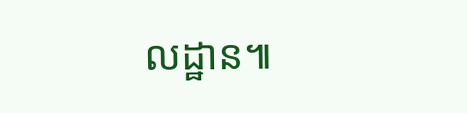លដ្ឋាន៕